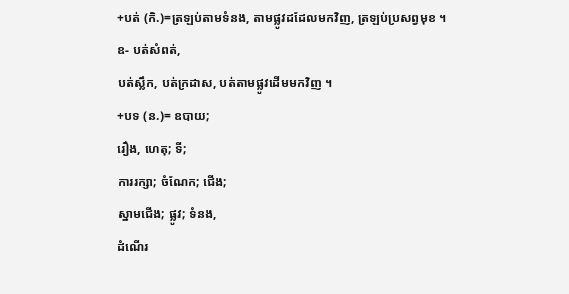+បត់ (កិ.)=ត្រឡប់តាមទំនង, តាមផ្លូវដដែលមកវិញ, ត្រឡប់ប្រសព្វមុខ ។
ឧ- បត់សំពត់,
បត់ស្លឹក, បត់ក្រដាស, បត់តាមផ្លូវដើមមកវិញ ។
+បទ (ន.)= ឧបាយ;
រឿង, ហេតុ; ទី;
ការរក្សា; ចំណែក; ជើង;
ស្នាមជើង; ផ្លូវ; ទំនង,
ដំណើរ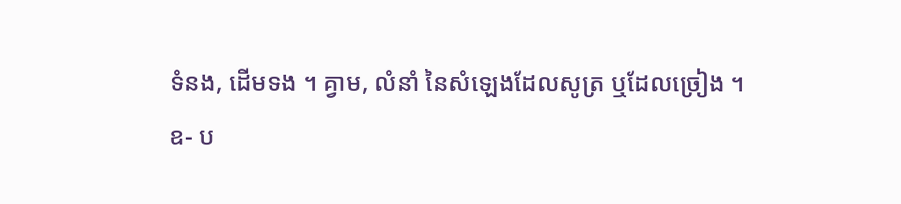ទំនង, ដើមទង ។ គ្វាម, លំនាំ នៃសំឡេងដែលសូត្រ ឬដែលច្រៀង ។
ឧ- ប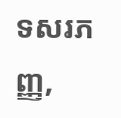ទសរភញ្ញ,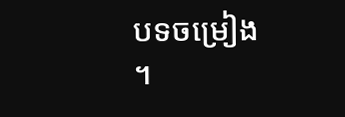បទចម្រៀង
។